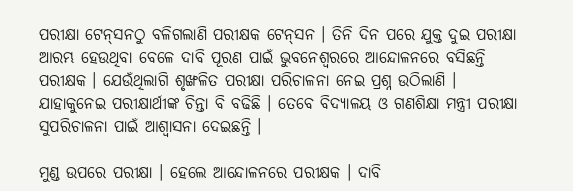ପରୀକ୍ଷା ଟେନ୍‌ସନଠୁ ବଳିଗଲାଣି ପରୀକ୍ଷକ ଟେନ୍‌ସନ । ତିନି ଦିନ ପରେ ଯୁକ୍ତ ଦୁଇ ପରୀକ୍ଷା ଆରମ୍ଭ ହେଉଥିବା ବେଳେ ଦାବି ପୂରଣ ପାଇଁ ଭୁବନେଶ୍ୱରରେ ଆନ୍ଦୋଳନରେ ବସିଛନ୍ତି ପରୀକ୍ଷକ । ଯେଉଁଥିଲାଗି ଶୃଙ୍ଖଳିତ ପରୀକ୍ଷା ପରିଚାଳନା ନେଇ ପ୍ରଶ୍ନ ଉଠିଲାଣି । ଯାହାକୁନେଇ ପରୀକ୍ଷାର୍ଥୀଙ୍କ ଚିନ୍ତା ବି ବଢିଛି । ତେବେ ବିଦ୍ୟାଳୟ ଓ ଗଣଶିକ୍ଷା ମନ୍ତ୍ରୀ ପରୀକ୍ଷା ସୁପରିଚାଳନା ପାଇଁ ଆଶ୍ୱାସନା ଦେଇଛନ୍ତି ।

ମୁଣ୍ଡ ଉପରେ ପରୀକ୍ଷା । ହେଲେ ଆନ୍ଦୋଳନରେ ପରୀକ୍ଷକ । ଦାବି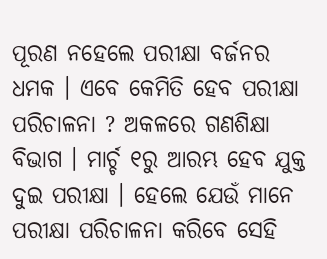ପୂରଣ ନହେଲେ ପରୀକ୍ଷା ବର୍ଜନର ଧମକ । ଏବେ କେମିତି ହେବ ପରୀକ୍ଷା ପରିଚାଳନା ? ଅକଳରେ ଗଣଶିକ୍ଷା ବିଭାଗ । ମାର୍ଚ୍ଚ ୧ରୁ ଆରମ୍ଭ ହେବ ଯୁକ୍ତ ଦୁଇ ପରୀକ୍ଷା । ହେଲେ ଯେଉଁ ମାନେ ପରୀକ୍ଷା ପରିଚାଳନା କରିବେ ସେହି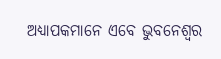ଅଧ୍ୟାପକମାନେ ଏବେ ଭୁବନେଶ୍ୱର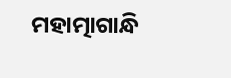ମହାତ୍ମାଗାନ୍ଧି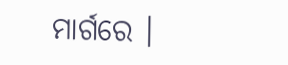ମାର୍ଗରେ ।